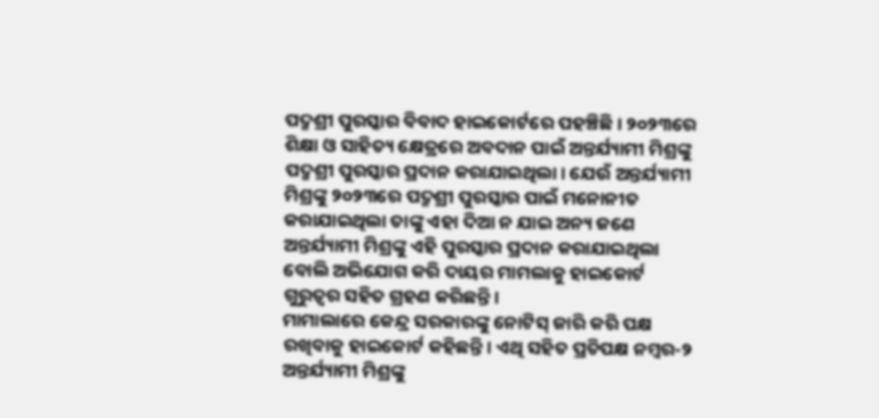ପଦ୍ମଶ୍ରୀ ପୁରସ୍କାର ବିବାଦ ହାଇକୋର୍ଟରେ ପହଞ୍ଚିଛି। ୨୦୨୩ରେ ଶିକ୍ଷା ଓ ସାହିତ୍ୟ କ୍ଷେତ୍ରରେ ଅବଦାନ ପାଇଁ ଅନ୍ତର୍ଯ୍ୟାମୀ ମିଶ୍ରଙ୍କୁ ପଦ୍ମଶ୍ରୀ ପୁରସ୍କାର ପ୍ରଦାନ କରାଯାଇଥିଲା। ଯେଉଁ ଅନ୍ତର୍ଯ୍ୟାମୀ ମିଶ୍ରଙ୍କୁ ୨୦୨୩ରେ ପଦ୍ମଶ୍ରୀ ପୁରସ୍କାର ପାଇଁ ମନୋନୀତ କରାଯାଇଥିଲା ତାଙ୍କୁ ଏହା ଦିଆ ନ ଯାଇ ଅନ୍ୟ ଜଣେ ଅନ୍ତର୍ଯ୍ୟାମୀ ମିଶ୍ରଙ୍କୁ ଏହି ପୁରସ୍କାର ପ୍ରଦାନ କରାଯାଇଥିଲା ବୋଲି ଅଭିଯୋଗ କରି ଦାୟର ମାମଲାକୁ ହାଇକୋର୍ଟ ଗୁରୁତ୍ବର ସହିତ ଗ୍ରହଣ କରିଛନ୍ତି।
ମାମାଲାରେ କେନ୍ଦ୍ର ସରକାରଙ୍କୁ ନୋଟିସ୍ ଜାରି କରି ପକ୍ଷ ରଖିବାକୁ ହାଇକୋର୍ଟ କହିଛନ୍ତି। ଏଥି ସହିତ ପ୍ରତିପକ୍ଷ ନମ୍ବର-୨ ଅନ୍ତର୍ଯ୍ୟାମୀ ମିଶ୍ରଙ୍କୁ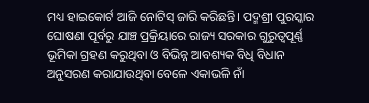ମଧ୍ୟ ହାଇକୋର୍ଟ ଆଜି ନୋଟିସ୍ ଜାରି କରିଛନ୍ତି। ପଦ୍ମଶ୍ରୀ ପୁରସ୍କାର ଘୋଷଣା ପୂର୍ବରୁ ଯାଞ୍ଚ ପ୍ରକ୍ରିୟାରେ ରାଜ୍ୟ ସରକାର ଗୁରୁତ୍ବପୂର୍ଣ୍ଣ ଭୂମିକା ଗ୍ରହଣ କରୁଥିବା ଓ ବିଭିନ୍ନ ଆବଶ୍ୟକ ବିଧି ବିଧାନ ଅନୁସରଣ କରାଯାଉଥିବା ବେଳେ ଏକାଭଳି ନାଁ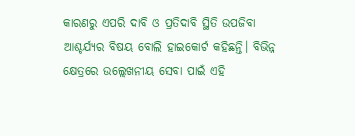କାରଣରୁ ଏପରି ଦାବି ଓ ପ୍ରତିଦାବି ସ୍ଥିତି ଉପଜିବା ଆଶ୍ଚର୍ଯ୍ୟର ବିଷୟ ବୋଲି ହାଇକୋର୍ଟ କହିଛନ୍ତି। ବିଭିନ୍ନ କ୍ଷେତ୍ରରେ ଉଲ୍ଲେଖନୀୟ ସେବା ପାଇଁ ଏହି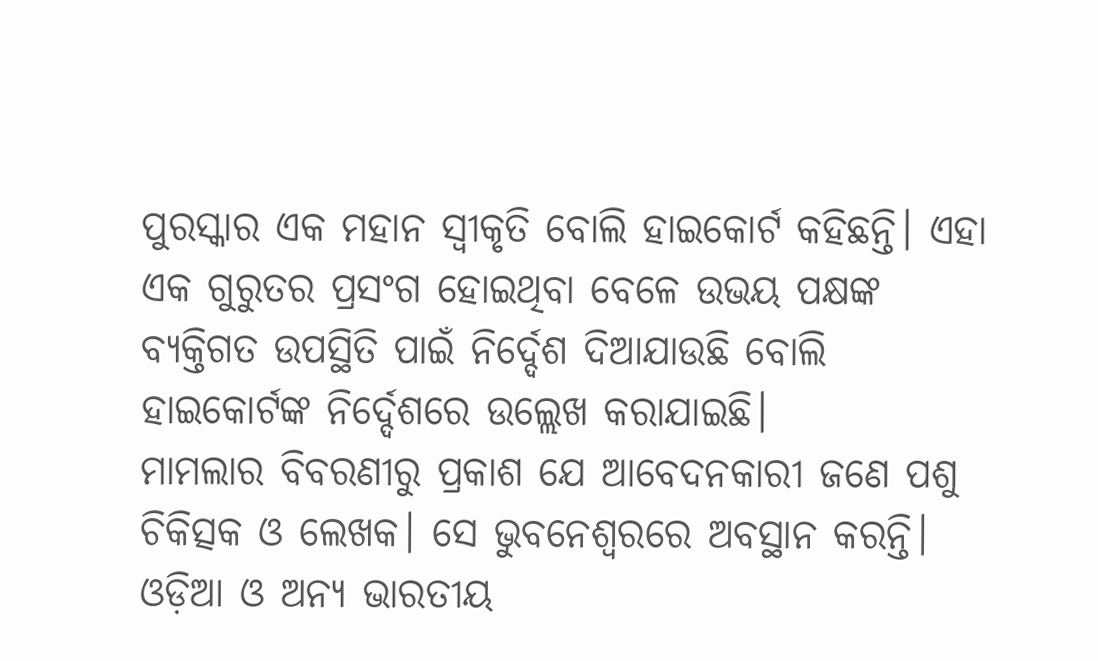ପୁରସ୍କାର ଏକ ମହାନ ସ୍ବୀକୃତି ବୋଲି ହାଇକୋର୍ଟ କହିଛନ୍ତି। ଏହା ଏକ ଗୁରୁତର ପ୍ରସଂଗ ହୋଇଥିବା ବେଳେ ଉଭୟ ପକ୍ଷଙ୍କ ବ୍ୟକ୍ତିଗତ ଉପସ୍ଥିତି ପାଇଁ ନିର୍ଦ୍ଦେଶ ଦିଆଯାଉଛି ବୋଲି ହାଇକୋର୍ଟଙ୍କ ନିର୍ଦ୍ଦେଶରେ ଉଲ୍ଲେଖ କରାଯାଇଛି।
ମାମଲାର ବିବରଣୀରୁ ପ୍ରକାଶ ଯେ ଆବେଦନକାରୀ ଜଣେ ପଶୁ ଚିକିତ୍ସକ ଓ ଲେଖକ। ସେ ଭୁବନେଶ୍ବରରେ ଅବସ୍ଥାନ କରନ୍ତି। ଓଡ଼ିଆ ଓ ଅନ୍ୟ ଭାରତୀୟ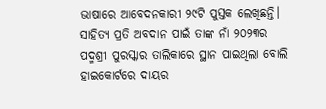ଭାଷାରେ ଆବେଦନକାରୀ ୨୯ଟି ପୁସ୍ତକ ଲେଖିଛନ୍ତି। ସାହିତ୍ୟ ପ୍ରତି ଅବଦାନ ପାଇଁ ତାଙ୍କ ନାଁ ୨୦୨୩ର ପଦ୍ମଶ୍ରୀ ପୁରସ୍କାର ତାଲିକାରେ ସ୍ଥାନ ପାଇଥିଲା ବୋଲି ହାଇକୋର୍ଟରେ ଦାୟର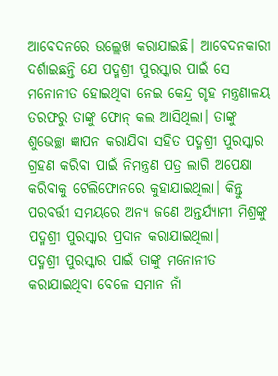ଆବେଦନରେ ଉଲ୍ଲେଖ କରାଯାଇଛି। ଆବେଦନକାରୀ ଦର୍ଶାଇଛନ୍ତି ଯେ ପଦ୍ମଶ୍ରୀ ପୁରସ୍କାର ପାଇଁ ସେ ମନୋନୀତ ହୋଇଥିବା ନେଇ କେନ୍ଦ୍ର ଗୃହ ମନ୍ତ୍ରଣାଳୟ ତରଫରୁ ତାଙ୍କୁ ଫୋନ୍ କଲ ଆସିଥିଲା। ତାଙ୍କୁ ଶୁଭେଚ୍ଛା ଜ୍ଞାପନ କରାଯିବା ସହିତ ପଦ୍ମଶ୍ରୀ ପୁରସ୍କାର ଗ୍ରହଣ କରିବା ପାଇଁ ନିମନ୍ତ୍ରଣ ପତ୍ର ଲାଗି ଅପେକ୍ଷା କରିବାକୁ ଟେଲିଫୋନରେ କୁହାଯାଇଥିଲା। କିନ୍ତୁ ପରବର୍ତ୍ତୀ ସମୟରେ ଅନ୍ୟ ଜଣେ ଅନ୍ତର୍ଯ୍ୟାମୀ ମିଶ୍ରଙ୍କୁ ପଦ୍ମଶ୍ରୀ ପୁରସ୍କାର ପ୍ରଦାନ କରାଯାଇଥିଲା।
ପଦ୍ମଶ୍ରୀ ପୁରସ୍କାର ପାଇଁ ତାଙ୍କୁ ମନୋନୀତ କରାଯାଇଥିବା ବେଳେ ସମାନ ନାଁ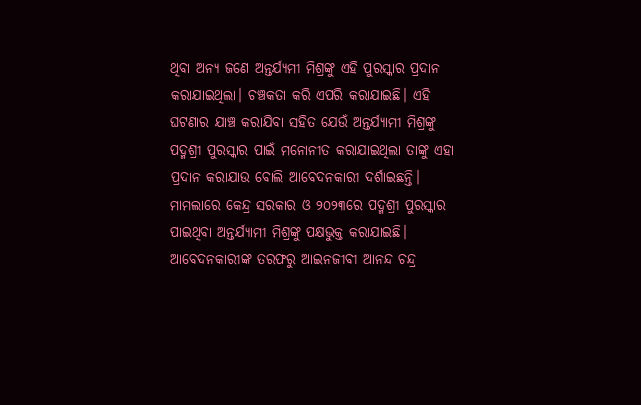ଥିବା ଅନ୍ୟ ଜଣେ ଅନ୍ତର୍ଯ୍ୟମୀ ମିଶ୍ରଙ୍କୁ ଏହି ପୁରସ୍କାର ପ୍ରଦାନ କରାଯାଇଥିଲା। ଚଞ୍ଚକତା କରି ଏପରି କରାଯାଇଛି। ଏହି ଘଟଣାର ଯାଞ୍ଚ କରାଯିବା ସହିତ ଯେଉଁ ଅନ୍ତର୍ଯ୍ୟାମୀ ମିଶ୍ରଙ୍କୁ ପଦ୍ମଶ୍ରୀ ପୁରସ୍କାର ପାଇଁ ମନୋନୀତ କରାଯାଇଥିଲା ତାଙ୍କୁ ଏହା ପ୍ରଦାନ କରାଯାଉ ବୋଲି ଆବେଦନକାରୀ ଦର୍ଶାଇଛନ୍ତି। ମାମଲାରେ କେନ୍ଦ୍ର ସରକାର ଓ ୨୦୨୩ରେ ପଦ୍ମଶ୍ରୀ ପୁରସ୍କାର ପାଇଥିବା ଅନ୍ତର୍ଯ୍ୟାମୀ ମିଶ୍ରଙ୍କୁ ପକ୍ଷଭୁକ୍ତ କରାଯାଇଛି। ଆବେଦନକାରୀଙ୍କ ତରଫରୁ ଆଇନଜୀବୀ ଆନନ୍ଦ ଚନ୍ଦ୍ର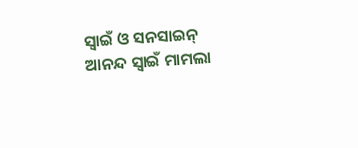ସ୍ବାଇଁ ଓ ସନସାଇନ୍ ଆନନ୍ଦ ସ୍ବାଇଁ ମାମଲା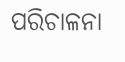ପରିଚାଳନା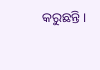କରୁଛନ୍ତି।